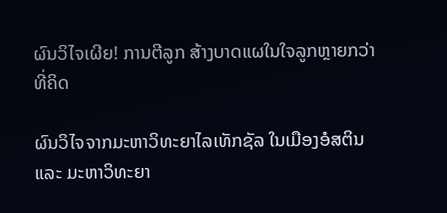ຜົນວິໄຈເຜີຍ! ການຕີລູກ ສ້າງບາດແຜໃນໃຈລູກຫຼາຍກວ່າທີ່ຄິດ

ຜົນວິໄຈຈາກມະຫາວິທະຍາໄລເທັກຊັລ ໃນເມືອງອໍສຕິນ ແລະ ມະຫາວິທະຍາ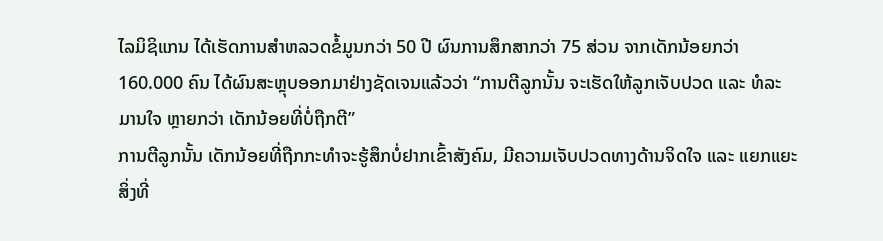ໄລມິຊິແກນ ໄດ້ເຮັດການສໍາຫລວດຂໍ້ມູນກວ່າ 50 ປີ ຜົນການສຶກສາກວ່າ 75 ສ່ວນ ຈາກເດັກນ້ອຍກວ່າ 160.000 ຄົນ ໄດ້ຜົນສະຫຼຸບອອກມາຢ່າງຊັດເຈນແລ້ວວ່າ “ການຕີລູກນັ້ນ ຈະເຮັດໃຫ້ລູກເຈັບປວດ ແລະ ທໍລະມານໃຈ ຫຼາຍກວ່າ ເດັກນ້ອຍທີ່ບໍ່ຖືກຕີ”
ການຕີລູກນັ້ນ ເດັກນ້ອຍທີ່ຖືກກະທໍາຈະຮູ້ສຶກບໍ່ຢາກເຂົ້າສັງຄົມ, ມີຄວາມເຈັບປວດທາງດ້ານຈິດໃຈ ແລະ ແຍກແຍະສິ່ງທີ່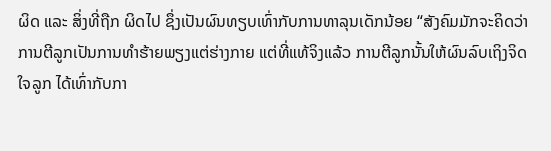ຜິດ ແລະ ສິ່ງທີ່ຖືກ ຜິດໄປ ຊຶ່ງເປັນຜົນທຽບເທົ່າກັບການທາລຸນເດັກນ້ອຍ “ສັງຄົມມັກຈະຄິດວ່າ ການຕີລູກເປັນການທໍາຮ້າຍພຽງແຕ່ຮ່າງກາຍ ແຕ່ທີ່ແທ້ຈິງແລ້ວ ການຕີລູກນັ້ນໃຫ້ຜົນລົບເຖິງຈິດໃຈລູກ ໄດ້ເທົ່າກັບກາ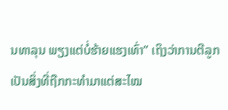ນທາລຸນ ພຽງແຕ່ບໍ່ຮ້າຍແຮງເທົ່າ” ເຖິງວ່າການຕີລູກ ເປັນສິ່ງທີ່ຖືກກະທໍາມາແຕ່ສະໄໝ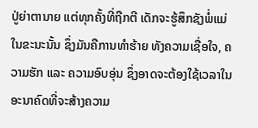ປູ່ຍ່າຕານາຍ ແຕ່ທຸກຄັ້ງທີ່ຖືກຕີ ເດັກຈະຮູ້ສຶກຊັງພໍ່ແມ່ ໃນຂະນະນັ້ນ ຊຶ່ງມັນຄືການທໍາຮ້າຍ ທັງຄວາມເຊື່ອໃຈ, ຄວາມຮັກ ແລະ ຄວາມອົບອຸ່ນ ຊຶ່ງອາດຈະຕ້ອງໃຊ້ເວລາໃນອະນາຄົດທີ່ຈະສ້າງຄວາມ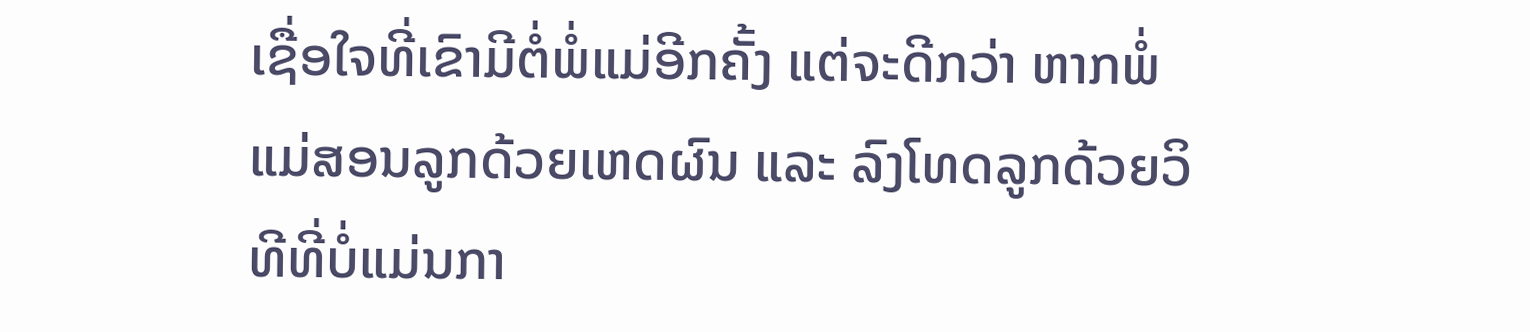ເຊື່ອໃຈທີ່ເຂົາມີຕໍ່ພໍ່ແມ່ອີກຄັ້ງ ແຕ່ຈະດີກວ່າ ຫາກພໍ່ແມ່ສອນລູກດ້ວຍເຫດຜົນ ແລະ ລົງໂທດລູກດ້ວຍວິທີທີ່ບໍ່ແມ່ນກາ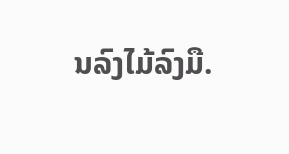ນລົງໄມ້ລົງມື.